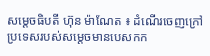សម្តេចធិបតី ហ៊ុន ម៉ាណែត ៖ ដំណើរចេញក្រៅប្រទេសរបស់សម្តេចមានបេសកក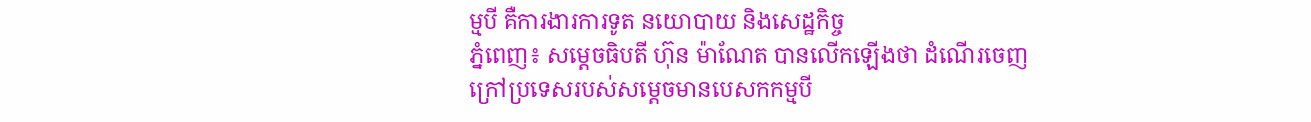ម្មបី គឺការងារការទូត នយោបាយ និងសេដ្ឋកិច្ច
ភ្នំពេញ៖ សម្តេចធិបតី ហ៊ុន ម៉ាណែត បានលើកឡើងថា ដំណើរចេញក្រៅប្រទេសរបស់សម្តេចមានបេសកកម្មបី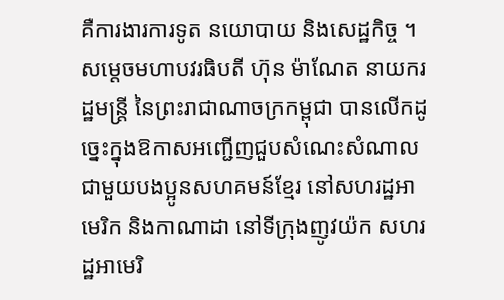គឺការងារការទូត នយោបាយ និងសេដ្ឋកិច្ច ។ សម្តេចមហាបវរធិបតី ហ៊ុន ម៉ាណែត នាយករដ្ឋមន្ត្រី នៃព្រះរាជាណាចក្រកម្ពុជា បានលើកដូច្នេះក្នុងឱកាសអញ្ជើញជួបសំណេះសំណាលជាមួយបងប្អូនសហគមន៍ខ្មែរ នៅសហរដ្ឋអាមេរិក និងកាណាដា នៅទីក្រុងញូវយ៉ក សហរដ្ឋអាមេរិ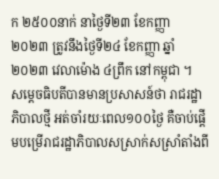ក ២៥០០នាក់ នាថ្ងៃទី២៣ ខែកញ្ញា ២០២៣ ត្រូវនឹងថ្ងៃទី២៤ ខែកញ្ញា ឆ្នាំ២០២៣ វេលាម៉ោង ៤ព្រឹក នៅកម្ពុជា ។
សម្តេចធិបតីបានមានប្រសាសន៍ថា រាជរដ្ឋាភិបាលថ្មី អត់ចាំរយៈពេល១០០ថ្ងៃ គឺចាប់ផ្តើមបម្រើរាជរដ្ឋាភិបាលសស្រាក់សស្រាំតាំងពី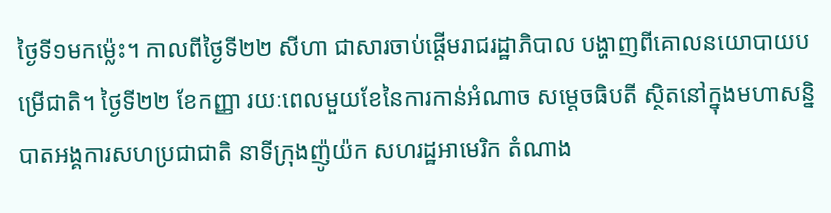ថ្ងៃទី១មកម្ល៉េះ។ កាលពីថ្ងៃទី២២ សីហា ជាសារចាប់ផ្តើមរាជរដ្ឋាភិបាល បង្ហាញពីគោលនយោបាយបម្រើជាតិ។ ថ្ងៃទី២២ ខែកញ្ញា រយៈពេលមួយខែនៃការកាន់អំណាច សម្តេចធិបតី ស្ថិតនៅក្នុងមហាសន្និបាតអង្គការសហប្រជាជាតិ នាទីក្រុងញ៉ូយ៉ក សហរដ្ឋអាមេរិក តំណាង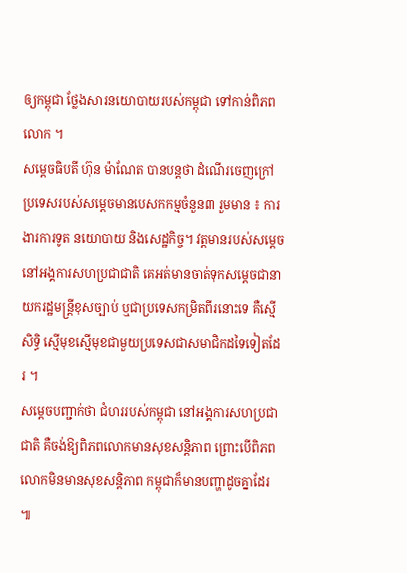ឲ្យកម្ពុជា ថ្លែងសារនយោបាយរបស់កម្ពុជា ទៅកាន់ពិភពលោក ។
សម្តេចធិបតី ហ៊ុន ម៉ាណែត បានបន្តថា ដំណើរចេញក្រៅប្រទេសរបស់សម្តេចមានបេសកកម្មចំនួន៣ រួមមាន ៖ ការងារការទូត នយោបាយ និងសេដ្ឋកិច្ច។ វត្តមានរបស់សម្តេចនៅអង្គការសហប្រជាជាតិ គេអត់មានចាត់ទុកសម្តេចជានាយករដ្ឋមន្ត្រីខុសច្បាប់ ឬជាប្រទេសកម្រិតពីរនោះទេ គឺស្មើសិទ្ធិ ស្មើមុខស្មើមុខជាមួយប្រទេសជាសមាជិកដទៃទៀតដែរ ។
សម្ដេចបញ្ជាក់ថា ជំហររបស់កម្ពុជា នៅអង្គការសហប្រជាជាតិ គឺចង់ឱ្យពិភពលោកមានសុខសន្តិភាព ព្រោះបើពិភពលោកមិនមានសុខសន្តិភាព កម្ពុជាក៏មានបញ្ហាដូចគ្នាដែរ ៕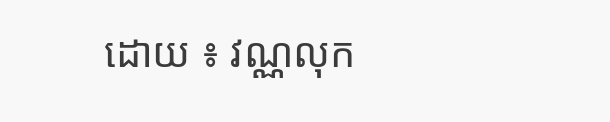ដោយ ៖ វណ្ណលុក